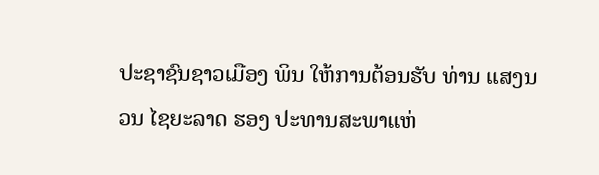ປະຊາຊົນຊາວເມືອງ ພິນ ໃຫ້ການຕ້ອນຮັບ ທ່ານ ແສງນວນ ໄຊຍະລາດ ຮອງ ປະທານສະພາແຫ່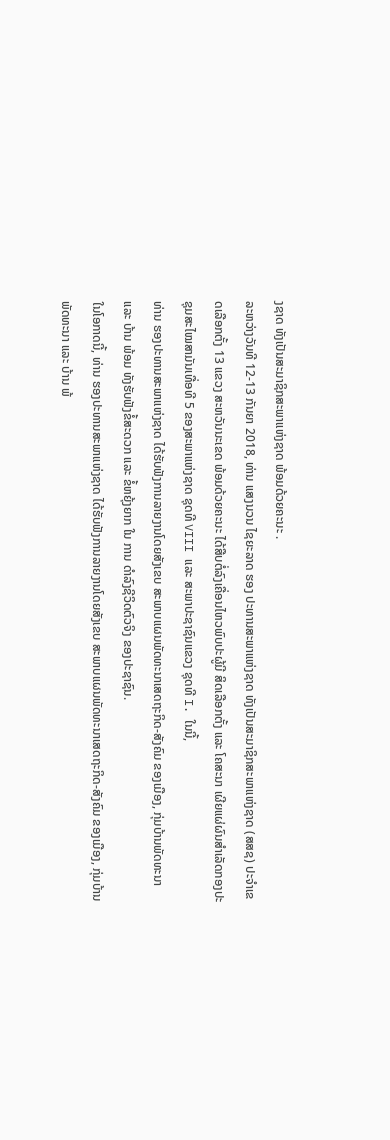ງຊາດ ທັງເປັນສະມາຊິກສະພາແຫ່ງຊາດ ພ້ອມດ້ວຍຄະນະ .
ລະຫວ່າງວັນທີ 12-13 ກັນຍາ 2018, ທ່ານ ແສງນວນ ໄຊຍະລາດ ຮອງ ປະທານສະພາແຫ່ງຊາດ ທັງເປັນສະມາຊິກສະພາແຫ່ງຊາດ (ສສຊ) ປະຈໍາເຂດເລືອກຕັ້ງ 13 ແຂວງ ສະຫວັນນະເຂດ ພ້ອມດ້ວຍຄະນະ ໄດ້ສືບຕໍ່ລົງເຄື່ອນໄຫວພົບປະຜູ້ມີ ສິດເລືອກຕັ້ງ ແລະ ໂຄສະນາ ເຜີຍແຜ່ຜົນສໍາເລັດກອງປະຊຸມສະໄໝສາມັນເທື່ອທີ 5 ຂອງສະພາແຫ່ງຊາດ ຊຸດທີ VIII ແລະ ສະພາປະຊາຊົນແຂວງ ຊຸດທີ I. ໃນນີ້,
ທ່ານ ຮອງປະທານສະພາແຫ່ງຊາດ ໄດ້ຮັບຟັງການລາຍງານໂດຍສັງເຂບ ສະພາບແຜນພັດທະນາເສດຖະກິດ-ສັງຄົມ ຂອງເມືອງ, ກຸ່ມບ້ານພັດທະນາ ແລະ ບ້ານ ພ້ອມ ທັງຮັບຟັງຂໍ້ສະດວກ ແລະ ຂໍ້ຫຍຸ້ງຍາກ ໃນ ການ ດໍາລົງຊີວິດຕົວຈິງ ຂອງປະຊາຊົນ.
ໃນໂອກາດນີ້, ທ່ານ ຮອງປະທານສະພາແຫ່ງຊາດ ໄດ້ຮັບຟັງການລາຍງານໂດຍສັງເຂບ ສະພາບແຜນພັດທະນາເສດຖະກິດ-ສັງຄົມ ຂອງເມືອງ, ກຸ່ມບ້ານພັດທະນາ ແລະ ບ້ານ ພ້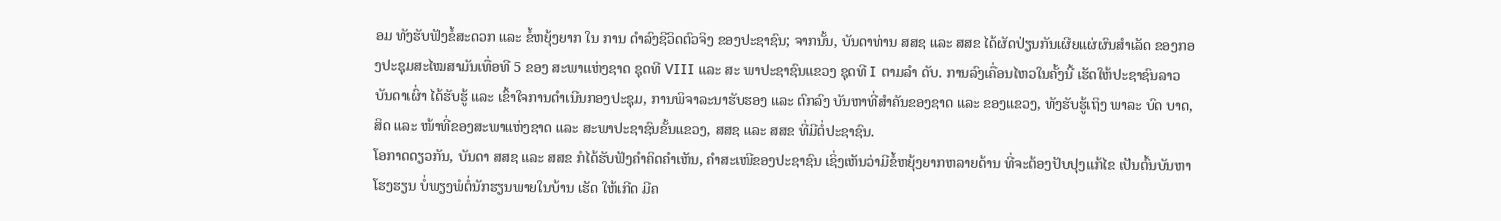ອມ ທັງຮັບຟັງຂໍ້ສະດວກ ແລະ ຂໍ້ຫຍຸ້ງຍາກ ໃນ ການ ດໍາລົງຊີວິດຕົວຈິງ ຂອງປະຊາຊົນ; ຈາກນັ້ນ, ບັນດາທ່ານ ສສຊ ແລະ ສສຂ ໄດ້ຜັດປ່ຽນກັນເຜີຍແຜ່ຜົນສໍາເລັດ ຂອງກອງປະຊຸມສະໄໝສາມັນເທື່ອທີ 5 ຂອງ ສະພາແຫ່ງຊາດ ຊຸດທີ VIII ແລະ ສະ ພາປະຊາຊົນແຂວງ ຊຸດທີ I ຕາມລໍາ ດັບ. ການລົງເຄື່ອນໄຫວໃນຄັ້ງນີ້ ເຮັດໃຫ້ປະຊາຊົນລາວບັນດາເຜົ່າ ໄດ້ຮັບຮູ້ ແລະ ເຂົ້າໃຈການດໍາເນີນກອງປະຊຸມ, ການພິຈາລະນາຮັບຮອງ ແລະ ຕົກລົງ ບັນຫາທີ່ສໍາຄັນຂອງຊາດ ແລະ ຂອງແຂວງ, ທັງຮັບຮູ້ເຖິງ ພາລະ ບົດ ບາດ, ສິດ ແລະ ໜ້າທີ່ຂອງສະພາແຫ່ງຊາດ ແລະ ສະພາປະຊາຊົນຂັ້ນແຂວງ, ສສຊ ແລະ ສສຂ ທີ່ມີຕໍ່ປະຊາຊົນ.
ໂອກາດດຽວກັນ, ບັນດາ ສສຊ ແລະ ສສຂ ກໍໄດ້ຮັບຟັງຄໍາຄິດຄໍາເຫັນ, ຄໍາສະເໜີຂອງປະຊາຊົນ ເຊິ່ງເຫັນວ່າມີຂໍ້ຫຍຸ້ງຍາກຫລາຍດ້ານ ທີ່ຈະຕ້ອງປັບປຸງແກ້ໄຂ ເປັນຕົ້ນບັນຫາໂຮງຮຽນ ບໍ່ພຽງພໍຕໍ່ນັກຮຽນພາຍໃນບ້ານ ເຮັດ ໃຫ້ເກີດ ມີຄ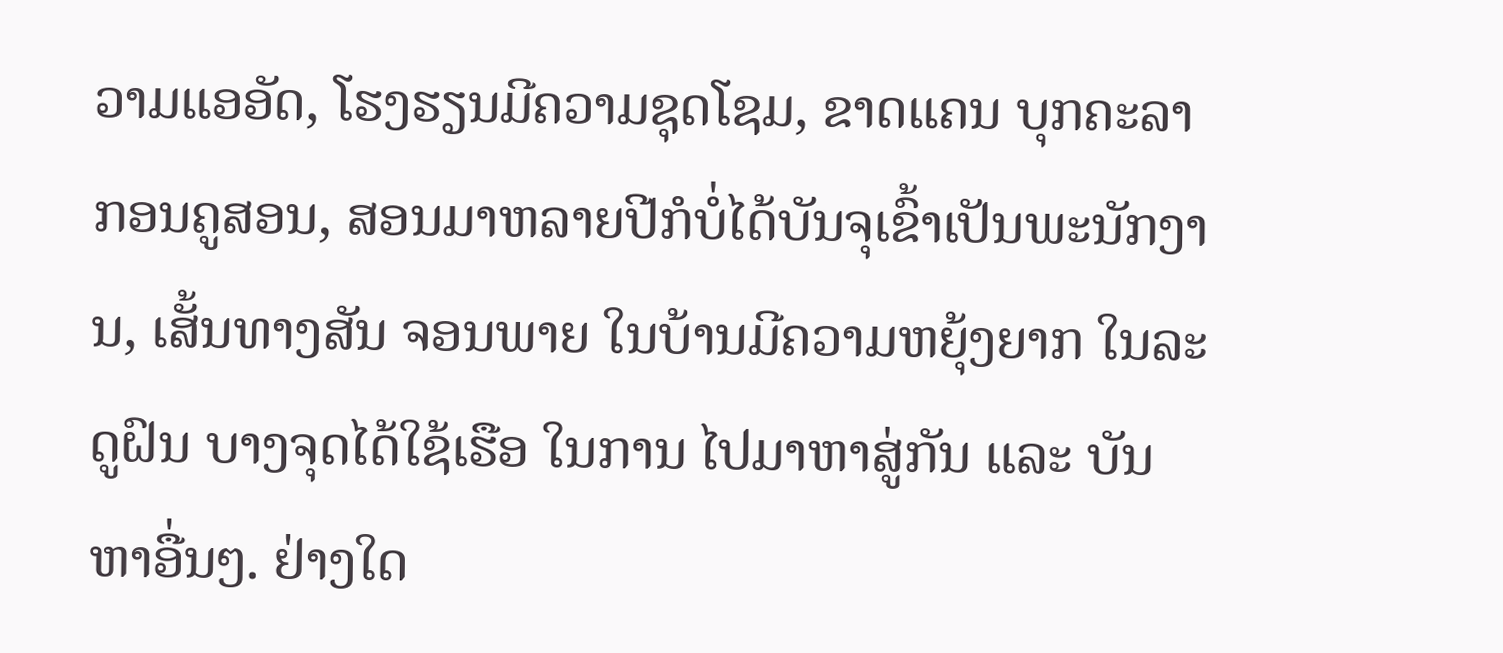ວາມແອອັດ, ໂຮງຮຽນມີຄວາມຊຸດໂຊມ, ຂາດແຄນ ບຸກຄະລາກອນຄູສອນ, ສອນມາຫລາຍປີກໍບໍ່ໄດ້ບັນຈຸເຂົ້າເປັນພະນັກງານ, ເສັ້ນທາງສັນ ຈອນພາຍ ໃນບ້ານມີຄວາມຫຍຸ້ງຍາກ ໃນລະດູຝົນ ບາງຈຸດໄດ້ໃຊ້ເຮືອ ໃນການ ໄປມາຫາສູ່ກັນ ແລະ ບັນຫາອື່ນໆ. ຢ່າງໃດ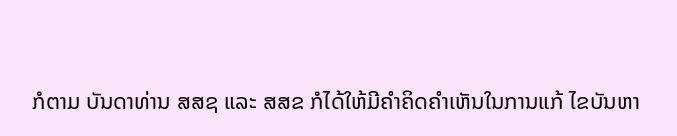ກໍຕາມ ບັນດາທ່ານ ສສຊ ແລະ ສສຂ ກໍໄດ້ໃຫ້ມີຄໍາຄິດຄຳເຫັນໃນການແກ້ ໄຂບັນຫາ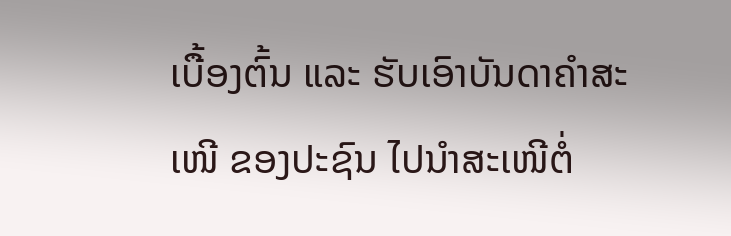ເບື້ອງຕົ້ນ ແລະ ຮັບເອົາບັນດາຄໍາສະເໜີ ຂອງປະຊົນ ໄປນໍາສະເໜີຕໍ່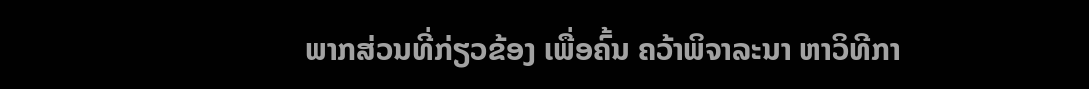ພາກສ່ວນທີ່ກ່ຽວຂ້ອງ ເພື່ອຄົ້ນ ຄວ້າພິຈາລະນາ ຫາວິທີກາ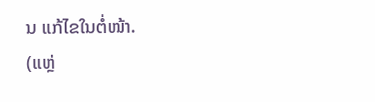ນ ແກ້ໄຂໃນຕໍ່ໜ້າ.
(ແຫຼ່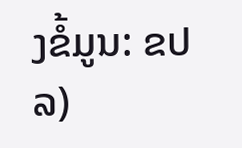ງຂໍ້ມູນ: ຂປລ)